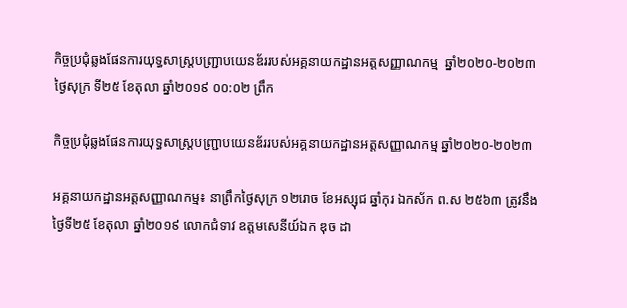កិច្ចប្រជុំឆ្លងផែនការយុទ្ធសាស្រ្តបញ្រ្ជាបយេនឌ័ររបស់អគ្គនាយកដ្ឋានអត្តសញ្ញាណកម្ម  ឆ្នាំ២០២០-២០២៣
ថ្ងៃសុក្រ ទី២៥ ខែតុលា ឆ្នាំ២០១៩ ០០:០២ ព្រឹក

កិច្ចប្រជុំឆ្លងផែនការយុទ្ធសាស្រ្តបញ្រ្ជាបយេនឌ័ររបស់អគ្គនាយកដ្ឋានអត្តសញ្ញាណកម្ម ឆ្នាំ២០២០-២០២៣

អគ្គនាយកដ្ឋានអត្តសញ្ញាណកម្ម៖ នាព្រឹកថ្ងៃសុក្រ ១២រោច ខែអស្សុជ ឆ្នាំកុរ ឯកស័ក ព.ស ២៥៦៣ ត្រូវនឹងថ្ងៃទី២៥ ខែតុលា ឆ្នាំ២០១៩ លោកជំទាវ ឧត្តមសេនីយ៍ឯក ឌុច ដា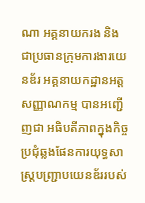ណា អគ្គនាយករង និងជាប្រធានក្រុមការងារយេនឌ័រ អគ្គនាយកដ្ឋានអត្តសញ្ញាណកម្ម បានអញ្ជើញជា អធិបតីភាពក្នុងកិច្ចប្រជុំឆ្លងផែនការយុទ្ធសាស្រ្តបញ្រ្ជាបយេនឌ័ររបស់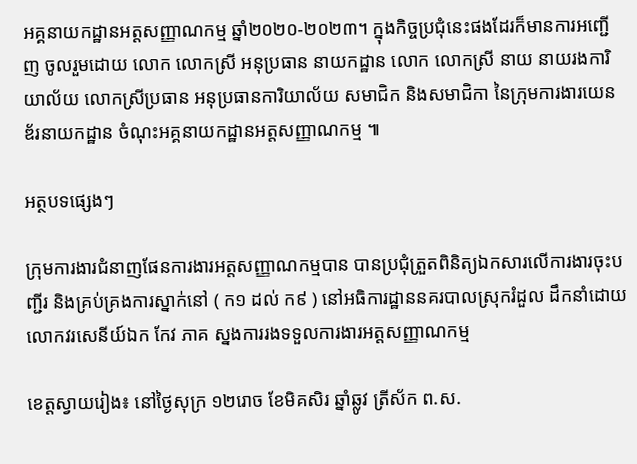អគ្គនាយកដ្ឋានអត្តសញ្ញាណកម្ម ឆ្នាំ២០២០-២០២៣។ ក្នុងកិច្ចប្រជុំនេះផងដែរក៏មានការអញ្ជើញ ចូលរួមដោយ លោក លោកស្រី អនុប្រធាន នាយកដ្ឋាន លោក លោកស្រី នាយ នាយរងការិយាល័យ លោកស្រីប្រធាន អនុប្រធានការិយាល័យ សមាជិក និងសមាជិកា នៃក្រុមការងារយេនឌ័រនាយកដ្ឋាន ចំណុះអគ្គនាយកដ្ឋានអត្តសញ្ញាណកម្ម ៕

អត្ថបទផ្សេងៗ

ក្រុមការងារជំនាញផែនការងារអត្តសញ្ញាណកម្មបាន បានប្រជុំត្រួតពិនិត្យឯកសារលើការងារចុះបញ្ជីរ និងគ្រប់គ្រងការស្នាក់នៅ ( ក១ ដល់ ក៩ ) នៅអធិការដ្ឋាននគរបាលស្រុករំដួល ដឹកនាំដោយលោកវរសេនីយ៍ឯក កែវ ភាគ ស្នងការរងទទួលការងារអត្តសញ្ញាណកម្ម

ខេត្តស្វាយរៀង៖ នៅថ្ងៃសុក្រ ១២រោច ខែមិគសិរ ឆ្នាំឆ្លូវ ត្រីស័ក ព.ស.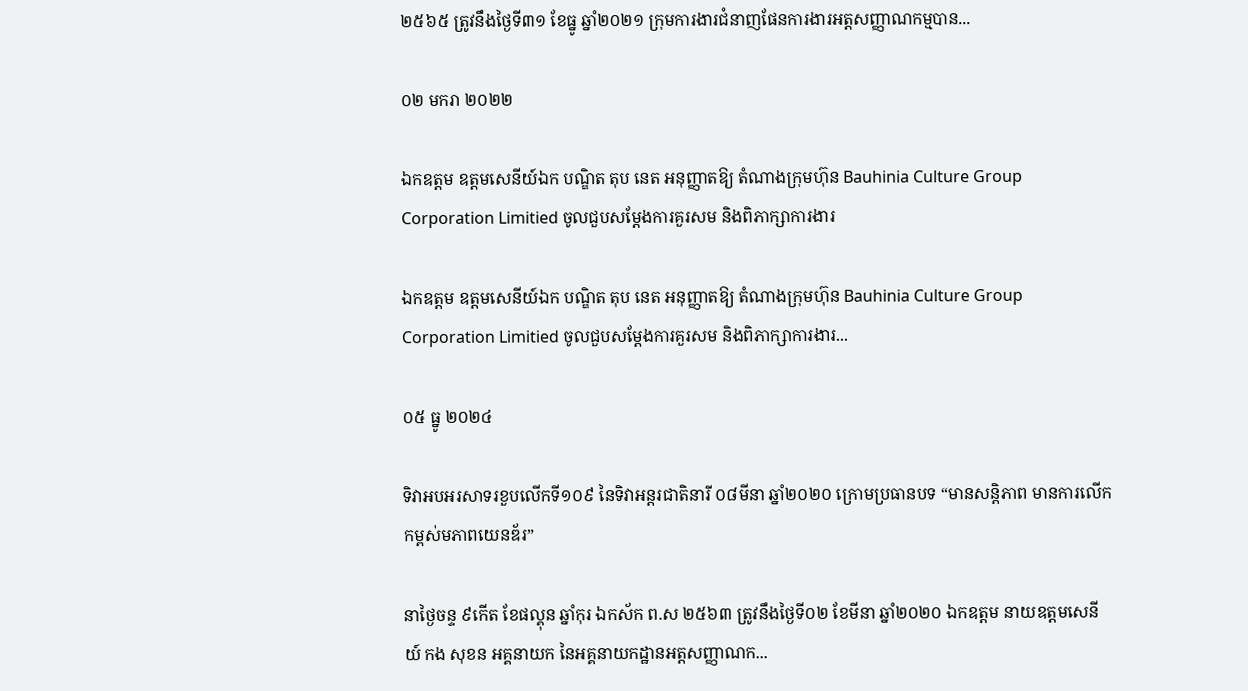២៥៦៥ ត្រូវនឹងថ្ងៃទី៣១ ខែធ្នូ ឆ្នាំ២០២១ ក្រុមការងារជំនាញផែនការងារអត្តសញ្ញាណកម្មបាន...

០២ មករា ២០២២

ឯកឧត្តម ឧត្តមសេនីយ៍ឯក បណ្ឌិត តុប នេត អនុញ្ញាតឱ្យ តំណាងក្រុមហ៊ុន Bauhinia Culture Group Corporation Limitied ចូលជួបសម្ដែងការគួរសម និងពិភាក្សាការងារ

ឯកឧត្តម ឧត្តមសេនីយ៍ឯក បណ្ឌិត តុប នេត អនុញ្ញាតឱ្យ តំណាងក្រុមហ៊ុន Bauhinia Culture Group Corporation Limitied ចូលជួបសម្ដែងការគួរសម និងពិភាក្សាការងារ...

០៥ ធ្នូ ២០២៤

ទិវាអបអរសាទរខួបលើកទី១០៩ នៃទិវាអន្តរជាតិនារី ០៨មីនា ឆ្នាំ២០២០ ក្រោមប្រធានបទ “មានសន្តិភាព មានការលើកកម្ពស់មភាពយេនឌ័រ”

នាថ្ងៃចន្ទ ៩កើត ខែផល្គុន ឆ្នាំកុរ ឯកស័ក ព.ស ២៥៦៣ ត្រូវនឹងថ្ងៃទី០២ ខែមីនា ឆ្នាំ២០២០ ឯកឧត្តម នាយឧត្តមសេនីយ៍ កង សុខន អគ្គនាយក នៃអគ្គនាយកដ្ឋានអត្តសញ្ញាណក...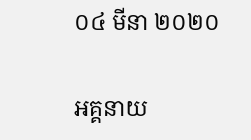០៤ មីនា ២០២០

អគ្គនាយ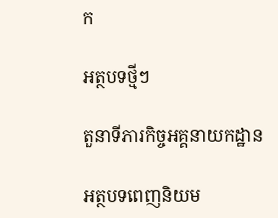ក

អត្ថបទថ្មីៗ

តួនាទីភារកិច្ចអគ្គនាយកដ្ឋាន

អត្ថបទពេញនិយម